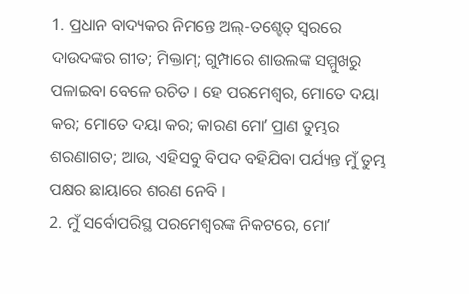1. ପ୍ରଧାନ ବାଦ୍ୟକର ନିମନ୍ତେ ଅଲ୍-ତଶ୍ହେତ୍ ସ୍ଵରରେ ଦାଉଦଙ୍କର ଗୀତ; ମିକ୍ତାମ୍; ଗୁମ୍ପାରେ ଶାଉଲଙ୍କ ସମ୍ମୁଖରୁ ପଳାଇବା ବେଳେ ରଚିତ । ହେ ପରମେଶ୍ଵର, ମୋତେ ଦୟା କର; ମୋତେ ଦୟା କର; କାରଣ ମୋʼ ପ୍ରାଣ ତୁମ୍ଭର ଶରଣାଗତ; ଆଉ, ଏହିସବୁ ବିପଦ ବହିଯିବା ପର୍ଯ୍ୟନ୍ତ ମୁଁ ତୁମ୍ଭ ପକ୍ଷର ଛାୟାରେ ଶରଣ ନେବି ।
2. ମୁଁ ସର୍ବୋପରିସ୍ଥ ପରମେଶ୍ଵରଙ୍କ ନିକଟରେ, ମୋʼ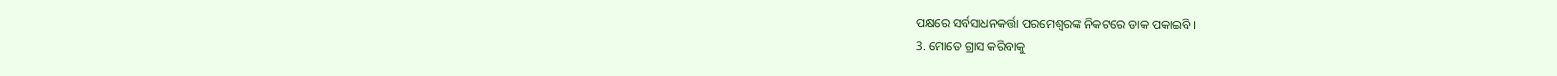ପକ୍ଷରେ ସର୍ବସାଧନକର୍ତ୍ତା ପରମେଶ୍ଵରଙ୍କ ନିକଟରେ ଡାକ ପକାଇବି ।
3. ମୋତେ ଗ୍ରାସ କରିବାକୁ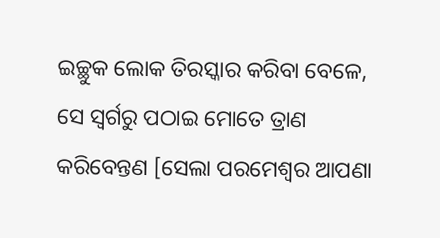ଇଚ୍ଛୁକ ଲୋକ ତିରସ୍କାର କରିବା ବେଳେ, ସେ ସ୍ଵର୍ଗରୁ ପଠାଇ ମୋତେ ତ୍ରାଣ କରିବେନ୍ତଣ [ସେଲା ପରମେଶ୍ଵର ଆପଣା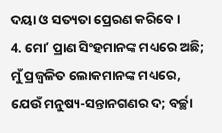ଦୟା ଓ ସତ୍ୟତା ପ୍ରେରଣ କରିବେ ।
4. ମୋʼ ପ୍ରାଣ ସିଂହମାନଙ୍କ ମଧ୍ୟରେ ଅଛି; ମୁଁ ପ୍ରଜ୍ଵଳିତ ଲୋକମାନଙ୍କ ମଧ୍ୟରେ, ଯେଉଁ ମନୁଷ୍ୟ-ସନ୍ତାନଗଣର ଦ; ବର୍ଚ୍ଛା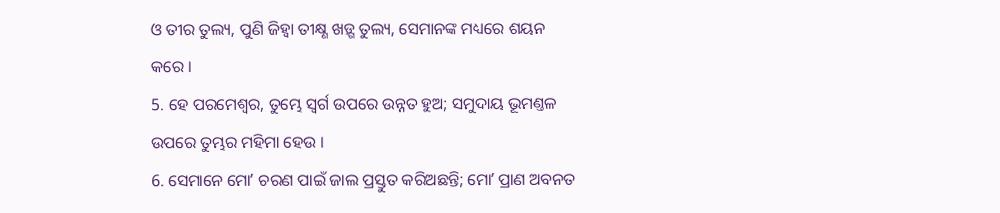ଓ ତୀର ତୁଲ୍ୟ, ପୁଣି ଜିହ୍ଵା ତୀକ୍ଷ୍ଣ ଖଡ଼୍ଗ ତୁଲ୍ୟ, ସେମାନଙ୍କ ମଧ୍ୟରେ ଶୟନ କରେ ।
5. ହେ ପରମେଶ୍ଵର, ତୁମ୍ଭେ ସ୍ଵର୍ଗ ଉପରେ ଉନ୍ନତ ହୁଅ; ସମୁଦାୟ ଭୂମଣ୍ତଳ ଉପରେ ତୁମ୍ଭର ମହିମା ହେଉ ।
6. ସେମାନେ ମୋʼ ଚରଣ ପାଇଁ ଜାଲ ପ୍ରସ୍ତୁତ କରିଅଛନ୍ତି; ମୋʼ ପ୍ରାଣ ଅବନତ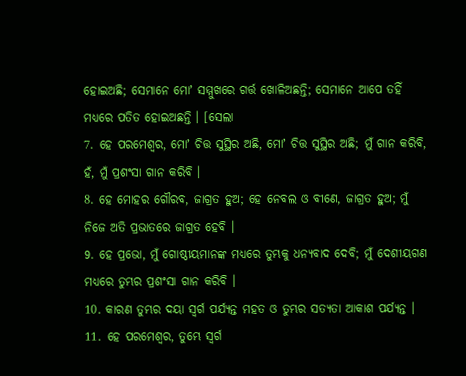ହୋଇଅଛି; ସେମାନେ ମୋʼ ସମ୍ମୁଖରେ ଗର୍ତ୍ତ ଖୋଳିଅଛନ୍ତି; ସେମାନେ ଆପେ ତହିଁ ମଧ୍ୟରେ ପତିତ ହୋଇଅଛନ୍ତି । [ସେଲା
7. ହେ ପରମେଶ୍ଵର, ମୋʼ ଚିତ୍ତ ସୁସ୍ଥିର ଅଛି, ମୋʼ ଚିତ୍ତ ସୁସ୍ଥିର ଅଛି; ମୁଁ ଗାନ କରିବି, ହଁ, ମୁଁ ପ୍ରଶଂସା ଗାନ କରିବି ।
8. ହେ ମୋହର ଗୌରବ, ଜାଗ୍ରତ ହୁଅ; ହେ ନେବଲ ଓ ବୀଣେ, ଜାଗ୍ରତ ହୁଅ; ମୁଁ ନିଜେ ଅତି ପ୍ରଭାତରେ ଜାଗ୍ରତ ହେବି ।
9. ହେ ପ୍ରଭୋ, ମୁଁ ଗୋଷ୍ଠୀୟମାନଙ୍କ ମଧ୍ୟରେ ତୁମ୍ଭକୁ ଧନ୍ୟବାଦ ଦେବି; ମୁଁ ଦେଶୀୟଗଣ ମଧ୍ୟରେ ତୁମ୍ଭର ପ୍ରଶଂସା ଗାନ କରିବି ।
10. କାରଣ ତୁମ୍ଭର ଦୟା ସ୍ଵର୍ଗ ପର୍ଯ୍ୟନ୍ତ ମହତ ଓ ତୁମ୍ଭର ସତ୍ୟତା ଆକାଶ ପର୍ଯ୍ୟନ୍ତ ।
11. ହେ ପରମେଶ୍ଵର, ତୁମ୍ଭେ ସ୍ଵର୍ଗ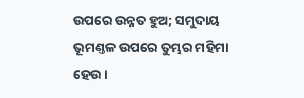ଉପରେ ଉନ୍ନତ ହୁଅ; ସମୁଦାୟ ଭୂମଣ୍ତଳ ଉପରେ ତୁମ୍ଭର ମହିମା ହେଉ ।